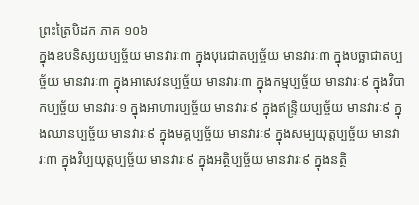ព្រះត្រៃបិដក ភាគ ១០៦
ក្នុងឧបនិស្សយប្បច្ច័យ មានវារៈ៣ ក្នុងបុរេជាតប្បច្ច័យ មានវារៈ៣ ក្នុងបច្ឆាជាតប្បច្ច័យ មានវារៈ៣ ក្នុងអាសេវនប្បច្ច័យ មានវារៈ៣ ក្នុងកម្មប្បច្ច័យ មានវារៈ៩ ក្នុងវិបាកប្បច្ច័យ មានវារៈ១ ក្នុងអាហារប្បច្ច័យ មានវារៈ៩ ក្នុងឥន្រ្ទិយប្បច្ច័យ មានវារៈ៩ ក្នុងឈានប្បច្ច័យ មានវារៈ៩ ក្នុងមគ្គប្បច្ច័យ មានវារៈ៩ ក្នុងសម្បយុត្តប្បច្ច័យ មានវារៈ៣ ក្នុងវិប្បយុត្តប្បច្ច័យ មានវារៈ៩ ក្នុងអត្ថិប្បច្ច័យ មានវារៈ៩ ក្នុងនត្ថិ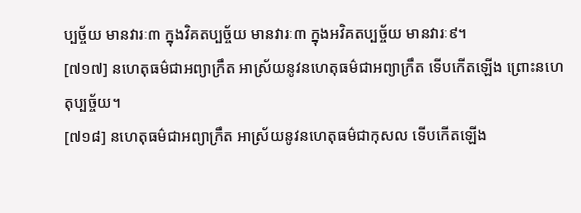ប្បច្ច័យ មានវារៈ៣ ក្នុងវិគតប្បច្ច័យ មានវារៈ៣ ក្នុងអវិគតប្បច្ច័យ មានវារៈ៩។
[៧១៧] នហេតុធម៌ជាអព្យាក្រឹត អាស្រ័យនូវនហេតុធម៌ជាអព្យាក្រឹត ទើបកើតឡើង ព្រោះនហេតុប្បច្ច័យ។
[៧១៨] នហេតុធម៌ជាអព្យាក្រឹត អាស្រ័យនូវនហេតុធម៌ជាកុសល ទើបកើតឡើង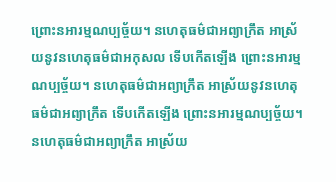ព្រោះនអារម្មណប្បច្ច័យ។ នហេតុធម៌ជាអព្យាក្រឹត អាស្រ័យនូវនហេតុធម៌ជាអកុសល ទើបកើតឡើង ព្រោះនអារម្មណប្បច្ច័យ។ នហេតុធម៌ជាអព្យាក្រឹត អាស្រ័យនូវនហេតុធម៌ជាអព្យាក្រឹត ទើបកើតឡើង ព្រោះនអារម្មណប្បច្ច័យ។ នហេតុធម៌ជាអព្យាក្រឹត អាស្រ័យ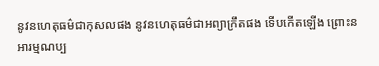នូវនហេតុធម៌ជាកុសលផង នូវនហេតុធម៌ជាអព្យាក្រឹតផង ទើបកើតឡើង ព្រោះនអារម្មណប្ប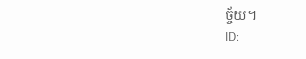ច្ច័យ។
ID: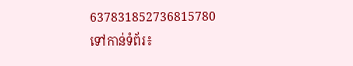637831852736815780
ទៅកាន់ទំព័រ៖